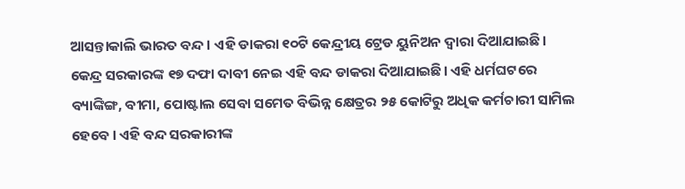ଆସନ୍ତାକାଲି ଭାରତ ବନ୍ଦ । ଏହି ଡାକରା ୧୦ଟି କେନ୍ଦ୍ରୀୟ ଟ୍ରେଡ ୟୁନିଅନ ଦ୍ୱାରା ଦିଆଯାଇଛି। କେନ୍ଦ୍ର ସରକାରଙ୍କ ୧୭ ଦଫା ଦାବୀ ନେଇ ଏହି ବନ୍ଦ ଡାକରା ଦିଆଯାଇଛି। ଏହି ଧର୍ମଘଟରେ ବ୍ୟାଙ୍କିଙ୍ଗ, ବୀମା, ପୋଷ୍ଟାଲ ସେବା ସମେତ ବିଭିନ୍ନ କ୍ଷେତ୍ରର ୨୫ କୋଟିରୁ ଅଧିକ କର୍ମଚାରୀ ସାମିଲ ହେବେ । ଏହି ବନ୍ଦ ସରକାରୀଙ୍କ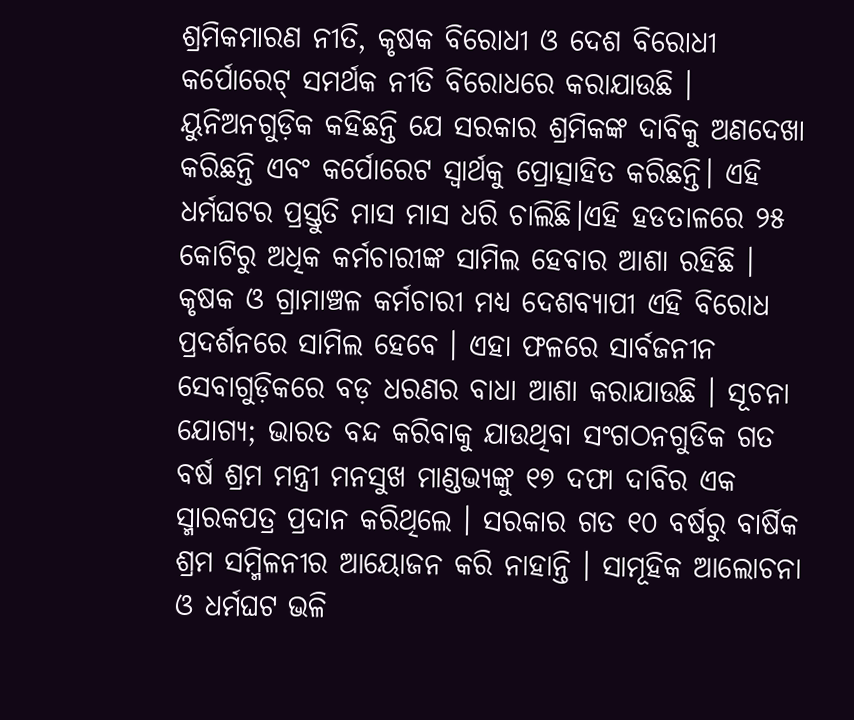ଶ୍ରମିକମାରଣ ନୀତି, କୃଷକ ବିରୋଧୀ ଓ ଦେଶ ବିରୋଧୀ କର୍ପୋରେଟ୍ ସମର୍ଥକ ନୀତି ବିରୋଧରେ କରାଯାଉଛି । ୟୁନିଅନଗୁଡ଼ିକ କହିଛନ୍ତି ଯେ ସରକାର ଶ୍ରମିକଙ୍କ ଦାବିକୁ ଅଣଦେଖା କରିଛନ୍ତି ଏବଂ କର୍ପୋରେଟ ସ୍ବାର୍ଥକୁ ପ୍ରୋତ୍ସାହିତ କରିଛନ୍ତି। ଏହି ଧର୍ମଘଟର ପ୍ରସ୍ତୁତି ମାସ ମାସ ଧରି ଚାଲିଛି।ଏହି ହଡତାଳରେ ୨୫ କୋଟିରୁ ଅଧିକ କର୍ମଚାରୀଙ୍କ ସାମିଲ ହେବାର ଆଶା ରହିଛି । କୃଷକ ଓ ଗ୍ରାମାଞ୍ଚଳ କର୍ମଚାରୀ ମଧ୍ୟ ଦେଶବ୍ୟାପୀ ଏହି ବିରୋଧ ପ୍ରଦର୍ଶନରେ ସାମିଲ ହେବେ । ଏହା ଫଳରେ ସାର୍ବଜନୀନ ସେବାଗୁଡ଼ିକରେ ବଡ଼ ଧରଣର ବାଧା ଆଶା କରାଯାଉଛି । ସୂଚନା ଯୋଗ୍ୟ; ଭାରତ ବନ୍ଦ କରିବାକୁ ଯାଉଥିବା ସଂଗଠନଗୁଡିକ ଗତ ବର୍ଷ ଶ୍ରମ ମନ୍ତ୍ରୀ ମନସୁଖ ମାଣ୍ଡଭ୍ୟଙ୍କୁ ୧୭ ଦଫା ଦାବିର ଏକ ସ୍ମାରକପତ୍ର ପ୍ରଦାନ କରିଥିଲେ । ସରକାର ଗତ ୧୦ ବର୍ଷରୁ ବାର୍ଷିକ ଶ୍ରମ ସମ୍ମିଳନୀର ଆୟୋଜନ କରି ନାହାନ୍ତି । ସାମୂହିକ ଆଲୋଚନା ଓ ଧର୍ମଘଟ ଭଳି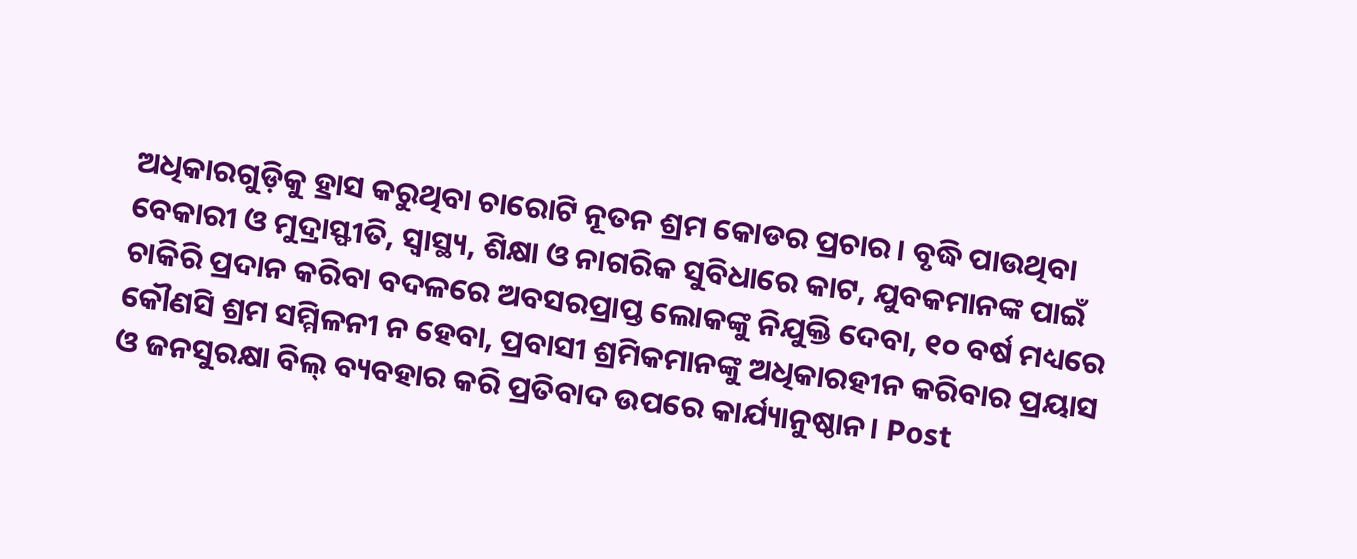ଅଧିକାରଗୁଡ଼ିକୁ ହ୍ରାସ କରୁଥିବା ଚାରୋଟି ନୂତନ ଶ୍ରମ କୋଡର ପ୍ରଚାର। ବୃଦ୍ଧି ପାଉଥିବା ବେକାରୀ ଓ ମୁଦ୍ରାସ୍ଫୀତି, ସ୍ୱାସ୍ଥ୍ୟ, ଶିକ୍ଷା ଓ ନାଗରିକ ସୁବିଧାରେ କାଟ, ଯୁବକମାନଙ୍କ ପାଇଁ ଚାକିରି ପ୍ରଦାନ କରିବା ବଦଳରେ ଅବସରପ୍ରାପ୍ତ ଲୋକଙ୍କୁ ନିଯୁକ୍ତି ଦେବା, ୧୦ ବର୍ଷ ମଧ୍ୟରେ କୌଣସି ଶ୍ରମ ସମ୍ମିଳନୀ ନ ହେବା, ପ୍ରବାସୀ ଶ୍ରମିକମାନଙ୍କୁ ଅଧିକାରହୀନ କରିବାର ପ୍ରୟାସ ଓ ଜନସୁରକ୍ଷା ବିଲ୍ ବ୍ୟବହାର କରି ପ୍ରତିବାଦ ଉପରେ କାର୍ଯ୍ୟାନୁଷ୍ଠାନ। Post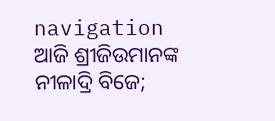navigation ଆଜି ଶ୍ରୀଜିଉମାନଙ୍କ ନୀଳାଦ୍ରି ବିଜେ;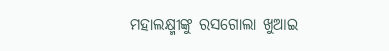ମହାଲକ୍ଷ୍ମୀଙ୍କୁ ରସଗୋଲା ଖୁଆଇ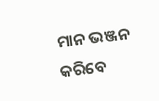ମାନ ଭଞ୍ଜନ କରିବେ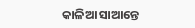କାଳିଆ ସାଆନ୍ତେ